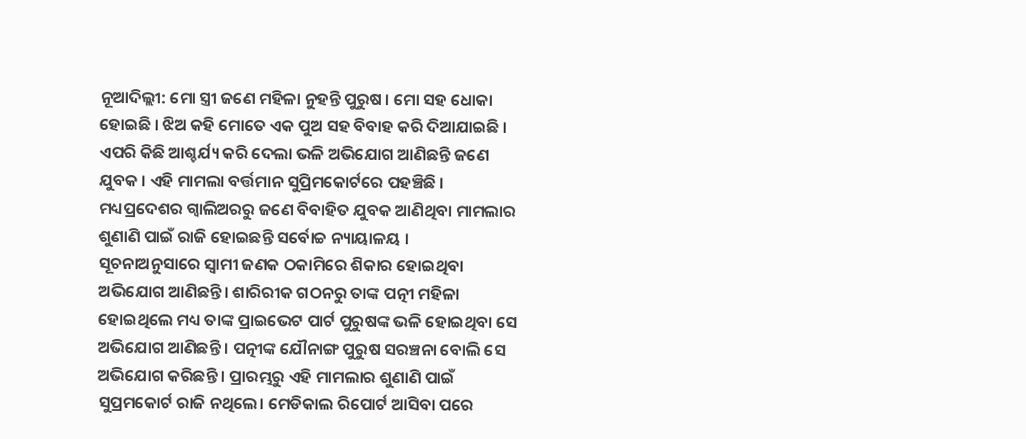ନୂଆଦିଲ୍ଲୀ: ମୋ ସ୍ତ୍ରୀ ଜଣେ ମହିଳା ନୁହନ୍ତି ପୁରୁଷ । ମୋ ସହ ଧୋକା ହୋଇଛି । ଝିଅ କହି ମୋତେ ଏକ ପୁଅ ସହ ବିବାହ କରି ଦିଆଯାଇଛି । ଏପରି କିଛି ଆଶ୍ଚର୍ଯ୍ୟ କରି ଦେଲା ଭଳି ଅଭିଯୋଗ ଆଣିଛନ୍ତି ଜଣେ ଯୁବକ । ଏହି ମାମଲା ବର୍ତ୍ତମାନ ସୁପ୍ରିମକୋର୍ଟରେ ପହଞ୍ଚିଛି । ମଧ୍ୟପ୍ରଦେଶର ଗ୍ବାଲିଅରରୁ ଜଣେ ବିବାହିତ ଯୁବକ ଆଣିଥିବା ମାମଲାର ଶୁଣାଣି ପାଇଁ ରାଜି ହୋଇଛନ୍ତି ସର୍ବୋଚ୍ଚ ନ୍ୟାୟାଳୟ ।
ସୂଚନାଅନୁସାରେ ସ୍ବାମୀ ଜଣକ ଠକାମିରେ ଶିକାର ହୋଇଥିବା ଅଭିଯୋଗ ଆଣିଛନ୍ତି। ଶାରିରୀକ ଗଠନରୁ ତାଙ୍କ ପତ୍ନୀ ମହିଳା ହୋଇଥିଲେ ମଧ୍ୟ ତାଙ୍କ ପ୍ରାଇଭେଟ ପାର୍ଟ ପୁରୁଷଙ୍କ ଭଳି ହୋଇଥିବା ସେ ଅଭିଯୋଗ ଆଣିଛନ୍ତି । ପତ୍ନୀଙ୍କ ଯୌନାଙ୍ଗ ପୁରୁଷ ସରଞ୍ଚନା ବୋଲି ସେ ଅଭିଯୋଗ କରିଛନ୍ତି । ପ୍ରାରମ୍ଭରୁ ଏହି ମାମଲାର ଶୁଣାଣି ପାଇଁ ସୁପ୍ରମକୋର୍ଟ ରାଜି ନଥିଲେ। ମେଡିକାଲ ରିପୋର୍ଟ ଆସିବା ପରେ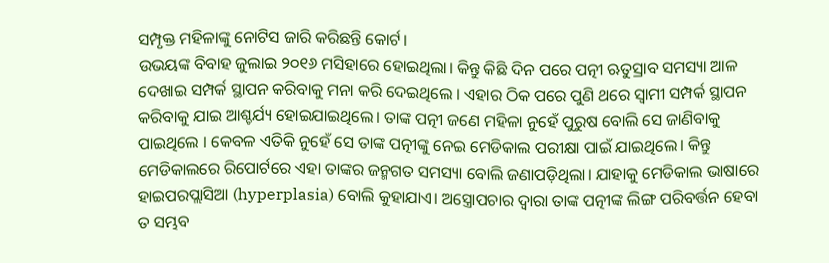ସମ୍ପୃକ୍ତ ମହିଳାଙ୍କୁ ନୋଟିସ ଜାରି କରିଛନ୍ତି କୋର୍ଟ।
ଉଭୟଙ୍କ ବିବାହ ଜୁଲାଇ ୨୦୧୬ ମସିହାରେ ହୋଇଥିଲା। କିନ୍ତୁ କିଛି ଦିନ ପରେ ପତ୍ନୀ ଋତୁସ୍ରାବ ସମସ୍ୟା ଆଳ ଦେଖାଇ ସମ୍ପର୍କ ସ୍ଥାପନ କରିବାକୁ ମନା କରି ଦେଇଥିଲେ । ଏହାର ଠିକ ପରେ ପୁଣି ଥରେ ସ୍ବାମୀ ସମ୍ପର୍କ ସ୍ଥାପନ କରିବାକୁ ଯାଇ ଆଶ୍ଚର୍ଯ୍ୟ ହୋଇଯାଇଥିଲେ। ତାଙ୍କ ପତ୍ନୀ ଜଣେ ମହିଳା ନୁହେଁ ପୁରୁଷ ବୋଲି ସେ ଜାଣିବାକୁ ପାଇଥିଲେ । କେବଳ ଏତିକି ନୁହେଁ ସେ ତାଙ୍କ ପତ୍ନୀଙ୍କୁ ନେଇ ମେଡିକାଲ ପରୀକ୍ଷା ପାଇଁ ଯାଇଥିଲେ। କିନ୍ତୁ ମେଡିକାଲରେ ରିପୋର୍ଟରେ ଏହା ତାଙ୍କର ଜନ୍ମଗତ ସମସ୍ୟା ବୋଲି ଜଣାପଡ଼ିଥିଲା। ଯାହାକୁ ମେଡିକାଲ ଭାଷାରେ ହାଇପରପ୍ଲାସିଆ (hyperplasia) ବୋଲି କୁହାଯାଏ। ଅସ୍ତ୍ରୋପଚାର ଦ୍ବାରା ତାଙ୍କ ପତ୍ନୀଙ୍କ ଲିଙ୍ଗ ପରିବର୍ତ୍ତନ ହେବା ତ ସମ୍ଭବ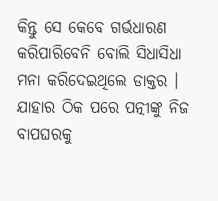କିନ୍ତୁ ସେ କେବେ ଗର୍ଭଧାରଣ କରିପାରିବେନି ବୋଲି ସିଧାସିଧା ମନା କରିଦେଇଥିଲେ ଡାକ୍ତର ।
ଯାହାର ଠିକ ପରେ ପତ୍ନୀଙ୍କୁ ନିଜ ବାପଘରକୁ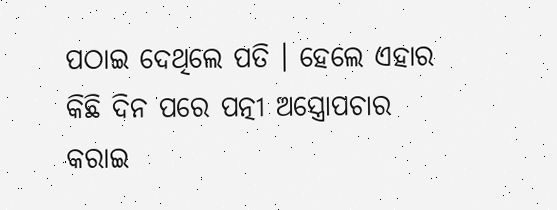ପଠାଇ ଦେଥିଲେ ପତି । ହେଲେ ଏହାର କିଛି ଦିନ ପରେ ପତ୍ନୀ ଅସ୍ତ୍ରୋପଚାର କରାଇ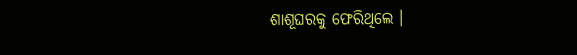ଶାଶୂଘରକୁ ଫେରିଥିଲେ ।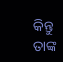କିନ୍ତୁ ତାଙ୍କ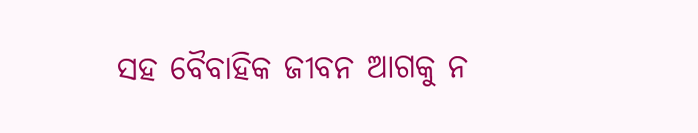ସହ ବୈବାହିକ ଜୀବନ ଆଗକୁ ନ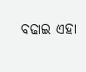ବଢାଇ ଏହା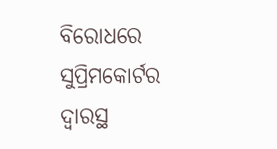ବିରୋଧରେ ସୁପ୍ରିମକୋର୍ଟର ଦ୍ବାରସ୍ଥ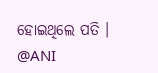ହୋଇଥିଲେ ପତି ।
@ANI